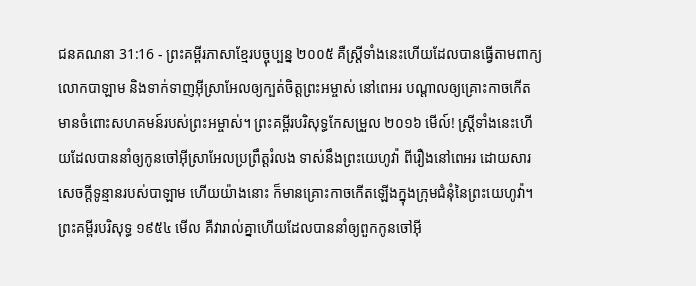ជនគណនា 31:16 - ព្រះគម្ពីរភាសាខ្មែរបច្ចុប្បន្ន ២០០៥ គឺស្ត្រីទាំងនេះហើយដែលបានធ្វើតាមពាក្យលោកបាឡាម និងទាក់ទាញអ៊ីស្រាអែលឲ្យក្បត់ចិត្តព្រះអម្ចាស់ នៅពេអរ បណ្ដាលឲ្យគ្រោះកាចកើតមានចំពោះសហគមន៍របស់ព្រះអម្ចាស់។ ព្រះគម្ពីរបរិសុទ្ធកែសម្រួល ២០១៦ មើល៍! ស្ត្រីទាំងនេះហើយដែលបាននាំឲ្យកូនចៅអ៊ីស្រាអែលប្រព្រឹត្តរំលង ទាស់នឹងព្រះយេហូវ៉ា ពីរឿងនៅពេអរ ដោយសារសេចក្ដីទូន្មានរបស់បាឡាម ហើយយ៉ាងនោះ ក៏មានគ្រោះកាចកើតឡើងក្នុងក្រុមជំនុំនៃព្រះយេហូវ៉ា។ ព្រះគម្ពីរបរិសុទ្ធ ១៩៥៤ មើល គឺវារាល់គ្នាហើយដែលបាននាំឲ្យពួកកូនចៅអ៊ី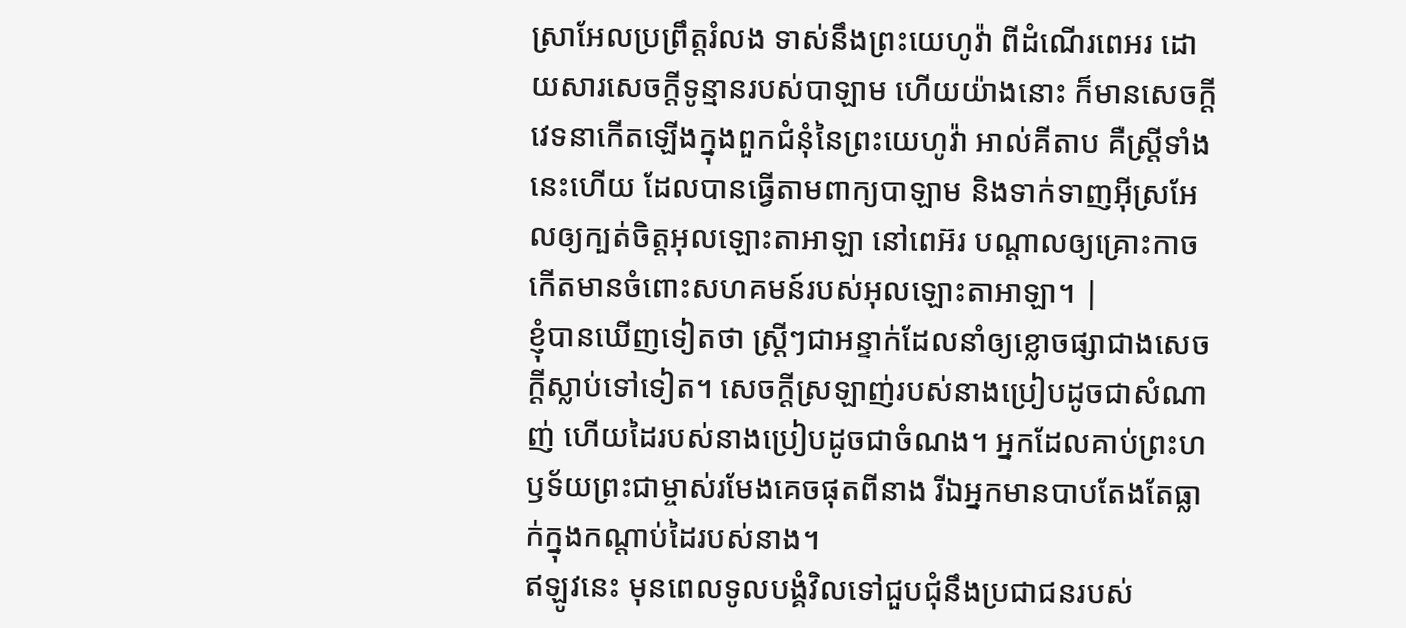ស្រាអែលប្រព្រឹត្តរំលង ទាស់នឹងព្រះយេហូវ៉ា ពីដំណើរពេអរ ដោយសារសេចក្ដីទូន្មានរបស់បាឡាម ហើយយ៉ាងនោះ ក៏មានសេចក្ដីវេទនាកើតឡើងក្នុងពួកជំនុំនៃព្រះយេហូវ៉ា អាល់គីតាប គឺស្ត្រីទាំងនេះហើយ ដែលបានធ្វើតាមពាក្យបាឡាម និងទាក់ទាញអ៊ីស្រអែលឲ្យក្បត់ចិត្តអុលឡោះតាអាឡា នៅពេអ៊រ បណ្តាលឲ្យគ្រោះកាចកើតមានចំពោះសហគមន៍របស់អុលឡោះតាអាឡា។ |
ខ្ញុំបានឃើញទៀតថា ស្ត្រីៗជាអន្ទាក់ដែលនាំឲ្យខ្លោចផ្សាជាងសេចក្ដីស្លាប់ទៅទៀត។ សេចក្ដីស្រឡាញ់របស់នាងប្រៀបដូចជាសំណាញ់ ហើយដៃរបស់នាងប្រៀបដូចជាចំណង។ អ្នកដែលគាប់ព្រះហឫទ័យព្រះជាម្ចាស់រមែងគេចផុតពីនាង រីឯអ្នកមានបាបតែងតែធ្លាក់ក្នុងកណ្ដាប់ដៃរបស់នាង។
ឥឡូវនេះ មុនពេលទូលបង្គំវិលទៅជួបជុំនឹងប្រជាជនរបស់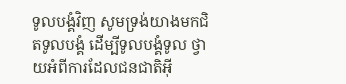ទូលបង្គំវិញ សូមទ្រង់យាងមកជិតទូលបង្គំ ដើម្បីទូលបង្គំទូល ថ្វាយអំពីការដែលជនជាតិអ៊ី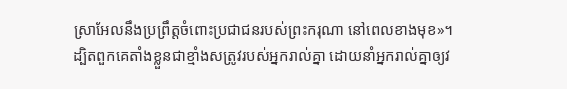ស្រាអែលនឹងប្រព្រឹត្តចំពោះប្រជាជនរបស់ព្រះករុណា នៅពេលខាងមុខ»។
ដ្បិតពួកគេតាំងខ្លួនជាខ្មាំងសត្រូវរបស់អ្នករាល់គ្នា ដោយនាំអ្នករាល់គ្នាឲ្យវ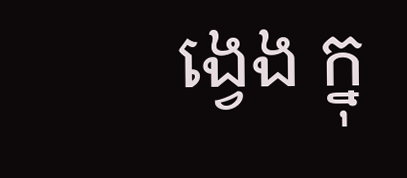ង្វេង ក្នុ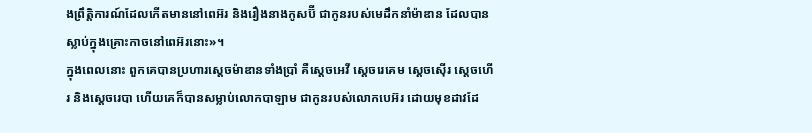ងព្រឹត្តិការណ៍ដែលកើតមាននៅពេអ៊រ និងរឿងនាងកូសប៊ី ជាកូនរបស់មេដឹកនាំម៉ាឌាន ដែលបានស្លាប់ក្នុងគ្រោះកាចនៅពេអ៊រនោះ»។
ក្នុងពេលនោះ ពួកគេបានប្រហារស្ដេចម៉ាឌានទាំងប្រាំ គឺស្ដេចអេវី ស្ដេចរេគេម ស្ដេចស៊ើរ ស្ដេចហើរ និងស្ដេចរេបា ហើយគេក៏បានសម្លាប់លោកបាឡាម ជាកូនរបស់លោកបេអ៊រ ដោយមុខដាវដែ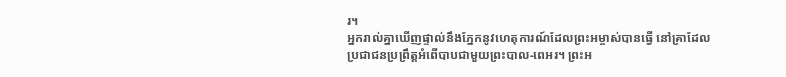រ។
អ្នករាល់គ្នាឃើញផ្ទាល់នឹងភ្នែកនូវហេតុការណ៍ដែលព្រះអម្ចាស់បានធ្វើ នៅគ្រាដែលប្រជាជនប្រព្រឹត្តអំពើបាបជាមួយព្រះបាល-ពេអរ។ ព្រះអ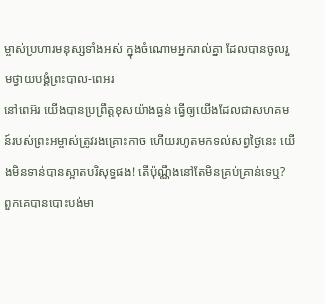ម្ចាស់ប្រហារមនុស្សទាំងអស់ ក្នុងចំណោមអ្នករាល់គ្នា ដែលបានចូលរួមថ្វាយបង្គំព្រះបាល-ពេអរ
នៅពេអ៊រ យើងបានប្រព្រឹត្តខុសយ៉ាងធ្ងន់ ធ្វើឲ្យយើងដែលជាសហគមន៍របស់ព្រះអម្ចាស់ត្រូវរងគ្រោះកាច ហើយរហូតមកទល់សព្វថ្ងៃនេះ យើងមិនទាន់បានស្អាតបរិសុទ្ធផង! តើប៉ុណ្ណឹងនៅតែមិនគ្រប់គ្រាន់ទេឬ?
ពួកគេបានបោះបង់មា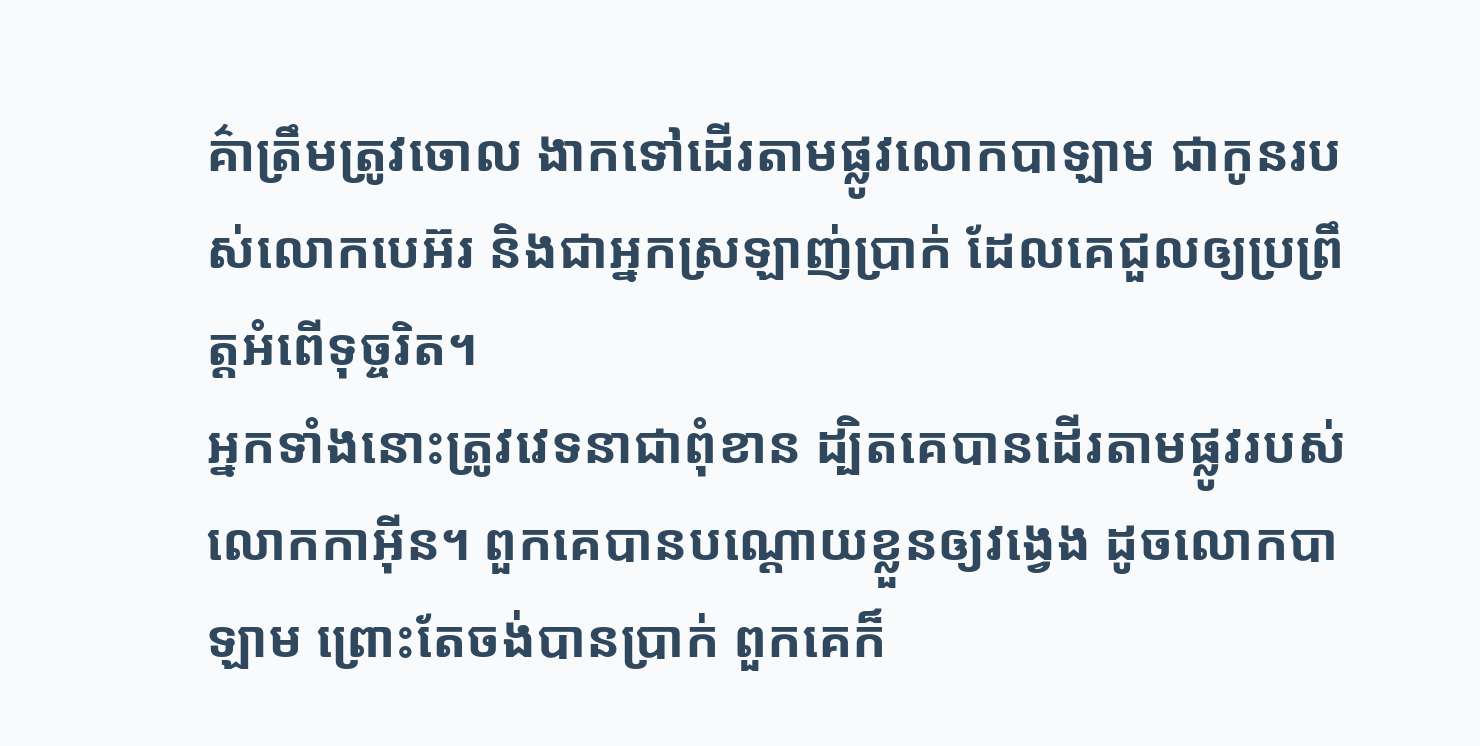គ៌ាត្រឹមត្រូវចោល ងាកទៅដើរតាមផ្លូវលោកបាឡាម ជាកូនរបស់លោកបេអ៊រ និងជាអ្នកស្រឡាញ់ប្រាក់ ដែលគេជួលឲ្យប្រព្រឹត្តអំពើទុច្ចរិត។
អ្នកទាំងនោះត្រូវវេទនាជាពុំខាន ដ្បិតគេបានដើរតាមផ្លូវរបស់លោកកាអ៊ីន។ ពួកគេបានបណ្ដោយខ្លួនឲ្យវង្វេង ដូចលោកបាឡាម ព្រោះតែចង់បានប្រាក់ ពួកគេក៏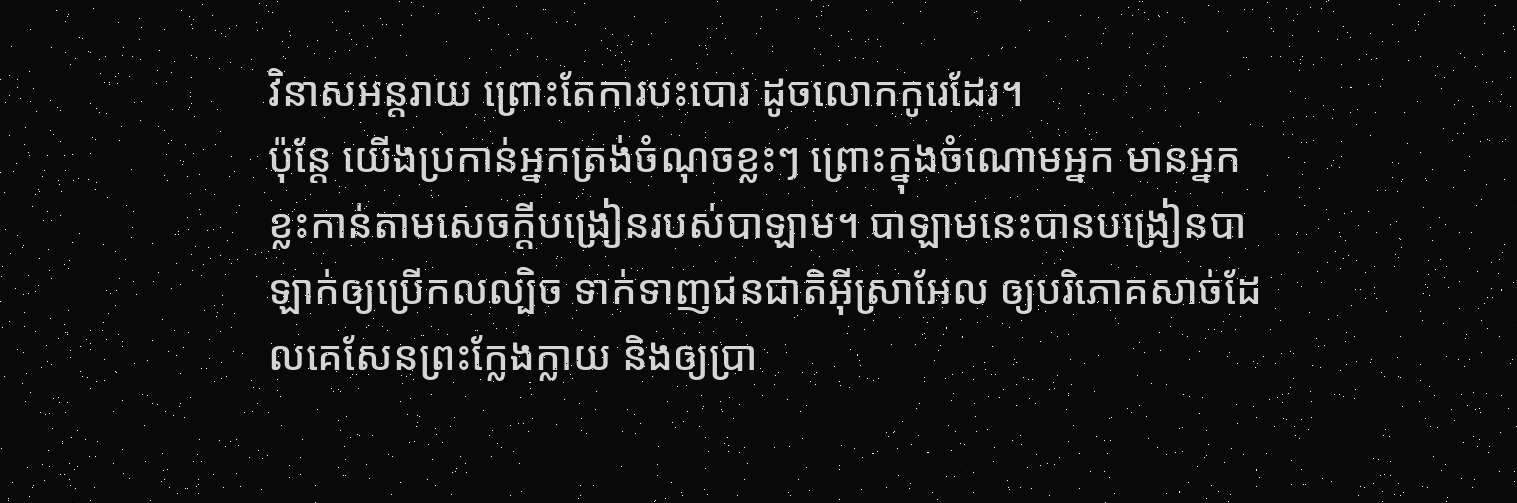វិនាសអន្តរាយ ព្រោះតែការបះបោរ ដូចលោកកូរេដែរ។
ប៉ុន្តែ យើងប្រកាន់អ្នកត្រង់ចំណុចខ្លះៗ ព្រោះក្នុងចំណោមអ្នក មានអ្នកខ្លះកាន់តាមសេចក្ដីបង្រៀនរបស់បាឡាម។ បាឡាមនេះបានបង្រៀនបាឡាក់ឲ្យប្រើកលល្បិច ទាក់ទាញជនជាតិអ៊ីស្រាអែល ឲ្យបរិភោគសាច់ដែលគេសែនព្រះក្លែងក្លាយ និងឲ្យប្រា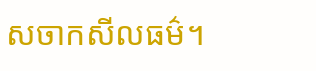សចាកសីលធម៌។